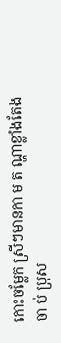កោះចម្លែក ស្រីៗមានកា ម ត ណ្ហាខ្លាំងតែងចា ប់ ប្រុស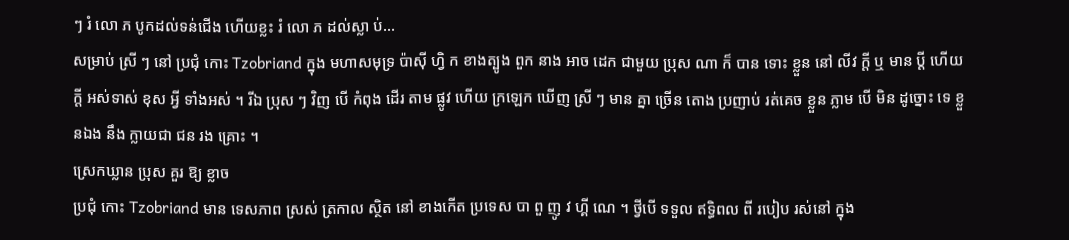ៗ រំ លោ ភ បូកដល់ទន់ជើង ហើយខ្លះ រំ លោ ភ ដល់ស្លា ប់…
សម្រាប់ ស្រី ៗ នៅ ប្រជុំ កោះ Tzobriand ក្នុង មហាសមុទ្រ ប៉ាស៊ី ហ្វិ ក ខាងត្បូង ពួក នាង អាច ដេក ជាមួយ ប្រុស ណា ក៏ បាន ទោះ ខ្លួន នៅ លីវ ក្តី ឬ មាន ប្តី ហើយ ក្តី អស់ទាស់ ខុស អ្វី ទាំងអស់ ។ រីឯ ប្រុស ៗ វិញ បើ កំពុង ដើរ តាម ផ្លូវ ហើយ ក្រឡេក ឃើញ ស្រី ៗ មាន គ្នា ច្រើន តោង ប្រញាប់ រត់គេច ខ្លួន ភ្លាម បើ មិន ដូច្នោះ ទេ ខ្លួនឯង នឹង ក្លាយជា ជន រង គ្រោះ ។
ស្រេកឃ្លាន ប្រុស គួរ ឱ្យ ខ្លាច
ប្រជុំ កោះ Tzobriand មាន ទេសភាព ស្រស់ ត្រកាល ស្ថិត នៅ ខាងកើត ប្រទេស បា ពួ ញូ វ ហ្គី ណេ ។ ថ្វីបើ ទទួល ឥទ្ធិពល ពី របៀប រស់នៅ ក្នុង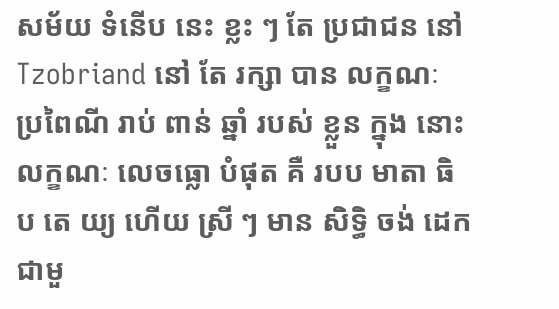សម័យ ទំនើប នេះ ខ្លះ ៗ តែ ប្រជាជន នៅ Tzobriand នៅ តែ រក្សា បាន លក្ខណៈ ប្រពៃណី រាប់ ពាន់ ឆ្នាំ របស់ ខ្លួន ក្នុង នោះ លក្ខណៈ លេចធ្លោ បំផុត គឺ របប មាតា ធិ ប តេ យ្យ ហើយ ស្រី ៗ មាន សិទ្ធិ ចង់ ដេក ជាមួ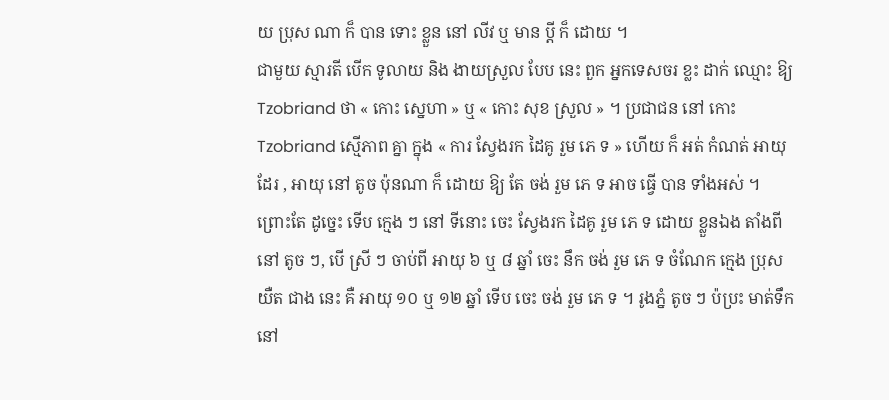យ ប្រុស ណា ក៏ បាន ទោះ ខ្លួន នៅ លីវ ឬ មាន ប្តី ក៏ ដោយ ។
ជាមួយ ស្មារតី បើក ទូលាយ និង ងាយស្រួល បែប នេះ ពួក អ្នកទេសចរ ខ្លះ ដាក់ ឈ្មោះ ឱ្យ Tzobriand ថា « កោះ ស្នេហា » ឬ « កោះ សុខ ស្រួល » ។ ប្រជាជន នៅ កោះ Tzobriand ស្មើភាព គ្នា ក្នុង « ការ ស្វែងរក ដៃគូ រួម ភេ ទ » ហើយ ក៏ អត់ កំណត់ អាយុ ដែរ , អាយុ នៅ តូច ប៉ុនណា ក៏ ដោយ ឱ្យ តែ ចង់ រួម ភេ ទ អាច ធ្វើ បាន ទាំងអស់ ។
ព្រោះតែ ដូច្នេះ ទើប ក្មេង ៗ នៅ ទីនោះ ចេះ ស្វែងរក ដៃគូ រួម ភេ ទ ដោយ ខ្លួនឯង តាំងពី នៅ តូច ៗ, បើ ស្រី ៗ ចាប់ពី អាយុ ៦ ឬ ៨ ឆ្នាំ ចេះ នឹក ចង់ រួម ភេ ទ ចំណែក ក្មេង ប្រុស យឺត ជាង នេះ គឺ អាយុ ១០ ឬ ១២ ឆ្នាំ ទើប ចេះ ចង់ រួម ភេ ទ ។ រូងភ្នំ តូច ៗ ប៉ប្រះ មាត់ទឹក នៅ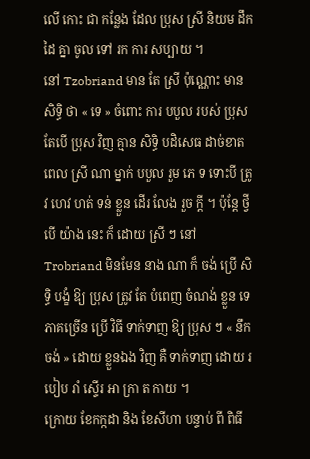លើ កោះ ជា កន្លែង ដែល ប្រុស ស្រី និយម ដឹក ដៃ គ្នា ចូល ទៅ រក ការ សប្បាយ ។
នៅ Tzobriand មាន តែ ស្រី ប៉ុណ្ណោះ មាន សិទ្ធិ ថា « ទេ » ចំពោះ ការ បបួល របស់ ប្រុស តែបើ ប្រុស វិញ គ្មាន សិទ្ធិ បដិសេធ ដាច់ខាត ពេល ស្រី ណា ម្នាក់ បបួល រួម ភេ ទ ទោះបី ត្រូវ ហេវ ហត់ ទន់ ខ្លួន ដើរ លែង រួច ក្តី ។ ប៉ុន្តែ ថ្វីបើ យ៉ាង នេះ ក៏ ដោយ ស្រី ៗ នៅ Trobriand មិនមែន នាង ណា ក៏ ចង់ ប្រើ សិទ្ធិ បង្ខំ ឱ្យ ប្រុស ត្រូវ តែ បំពេញ ចំណង់ ខ្លួន ទេ ភាគច្រើន ប្រើ វិធី ទាក់ទាញ ឱ្យ ប្រុស ៗ « នឹក ចង់ » ដោយ ខ្លួនឯង វិញ គឺ ទាក់ទាញ ដោយ របៀប រាំ ស្ទើរ អា ក្រា ត កាយ ។
ក្រោយ ខែកក្កដា និង ខែសីហា បន្ទាប់ ពី ពិធី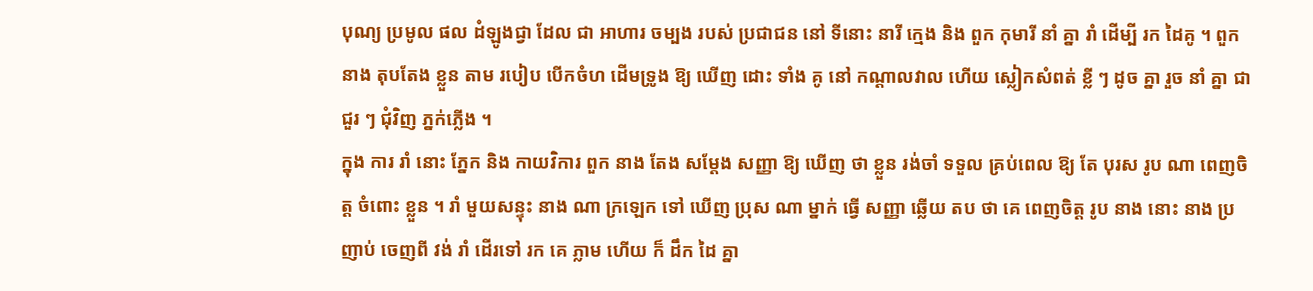បុណ្យ ប្រមូល ផល ដំឡូងជ្វា ដែល ជា អាហារ ចម្បង របស់ ប្រជាជន នៅ ទីនោះ នារី ក្មេង និង ពួក កុមារី នាំ គ្នា រាំ ដើម្បី រក ដៃគូ ។ ពួក នាង តុបតែង ខ្លួន តាម របៀប បើកចំហ ដើមទ្រូង ឱ្យ ឃើញ ដោះ ទាំង គូ នៅ កណ្តាលវាល ហើយ ស្លៀកសំពត់ ខ្លី ៗ ដូច គ្នា រួច នាំ គ្នា ជា ជួរ ៗ ជុំវិញ ភ្នក់ភ្លើង ។
ក្នុង ការ រាំ នោះ ភ្នែក និង កាយវិការ ពួក នាង តែង សម្តែង សញ្ញា ឱ្យ ឃើញ ថា ខ្លួន រង់ចាំ ទទួល គ្រប់ពេល ឱ្យ តែ បុរស រូប ណា ពេញចិត្ត ចំពោះ ខ្លួន ។ រាំ មួយសន្ទុះ នាង ណា ក្រឡេក ទៅ ឃើញ ប្រុស ណា ម្នាក់ ធ្វើ សញ្ញា ឆ្លើយ តប ថា គេ ពេញចិត្ត រូប នាង នោះ នាង ប្រញាប់ ចេញពី វង់ រាំ ដើរទៅ រក គេ ភ្លាម ហើយ ក៏ ដឹក ដៃ គ្នា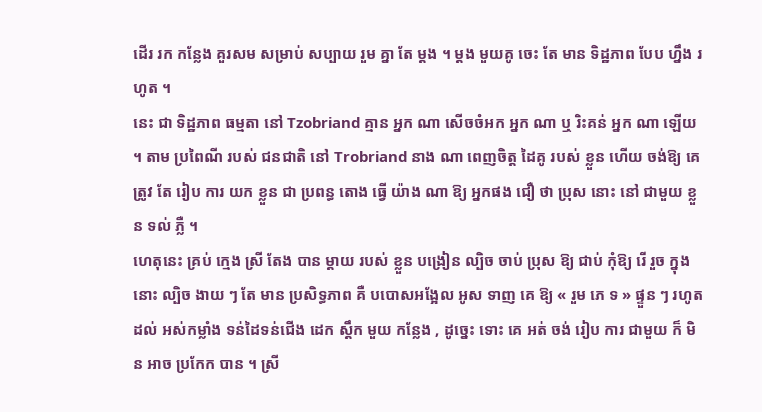ដើរ រក កន្លែង គួរសម សម្រាប់ សប្បាយ រួម គ្នា តែ ម្តង ។ ម្តង មួយគូ ចេះ តែ មាន ទិដ្ឋភាព បែប ហ្នឹង រហូត ។
នេះ ជា ទិដ្ឋភាព ធម្មតា នៅ Tzobriand គ្មាន អ្នក ណា សើចចំអក អ្នក ណា ឬ រិះគន់ អ្នក ណា ឡើយ ។ តាម ប្រពៃណី របស់ ជនជាតិ នៅ Trobriand នាង ណា ពេញចិត្ត ដៃគូ របស់ ខ្លួន ហើយ ចង់ឱ្យ គេ ត្រូវ តែ រៀប ការ យក ខ្លួន ជា ប្រពន្ធ តោង ធ្វើ យ៉ាង ណា ឱ្យ អ្នកផង ជឿ ថា ប្រុស នោះ នៅ ជាមួយ ខ្លួន ទល់ ភ្លឺ ។
ហេតុនេះ គ្រប់ ក្មេង ស្រី តែង បាន ម្តាយ របស់ ខ្លួន បង្រៀន ល្បិច ចាប់ ប្រុស ឱ្យ ជាប់ កុំឱ្យ រើ រួច ក្នុង នោះ ល្បិច ងាយ ៗ តែ មាន ប្រសិទ្ធភាព គឺ បបោសអង្អែល អូស ទាញ គេ ឱ្យ « រួម ភេ ទ » ផ្ទួន ៗ រហូត ដល់ អស់កម្លាំង ទន់ដៃទន់ជើង ដេក ស្តឹក មួយ កន្លែង , ដូច្នេះ ទោះ គេ អត់ ចង់ រៀប ការ ជាមួយ ក៏ មិន អាច ប្រកែក បាន ។ ស្រី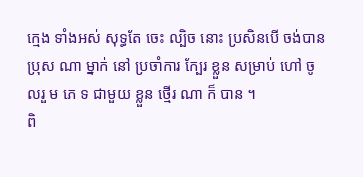ក្មេង ទាំងអស់ សុទ្ធតែ ចេះ ល្បិច នោះ ប្រសិនបើ ចង់បាន ប្រុស ណា ម្នាក់ នៅ ប្រចាំការ ក្បែរ ខ្លួន សម្រាប់ ហៅ ចូលរួ ម ភេ ទ ជាមួយ ខ្លួន ថ្មើរ ណា ក៏ បាន ។
ពិ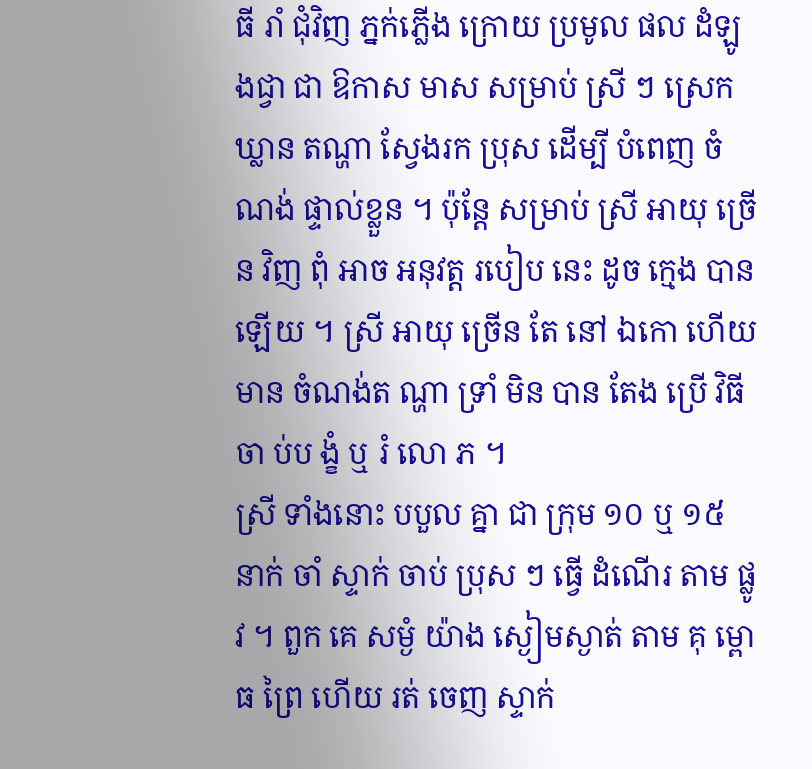ធី រាំ ជុំវិញ ភ្នក់ភ្លើង ក្រោយ ប្រមូល ផល ដំឡូងជ្វា ជា ឱកាស មាស សម្រាប់ ស្រី ៗ ស្រេកឃ្លាន តណ្ហា ស្វែងរក ប្រុស ដើម្បី បំពេញ ចំណង់ ផ្ទាល់ខ្លួន ។ ប៉ុន្តែ សម្រាប់ ស្រី អាយុ ច្រើន វិញ ពុំ អាច អនុវត្ត របៀប នេះ ដូច ក្មេង បាន ឡើយ ។ ស្រី អាយុ ច្រើន តែ នៅ ឯកោ ហើយ មាន ចំណង់ត ណ្ហា ទ្រាំ មិន បាន តែង ប្រើ វិធី ចា ប់ប ង្ខំ ឬ រំ លោ ភ ។
ស្រី ទាំងនោះ បបួល គ្នា ជា ក្រុម ១០ ឬ ១៥ នាក់ ចាំ ស្ទាក់ ចាប់ ប្រុស ៗ ធ្វើ ដំណើរ តាម ផ្លូវ ។ ពួក គេ សម្ងំ យ៉ាង ស្ងៀមស្ងាត់ តាម គុ ម្ពោ ធ ព្រៃ ហើយ រត់ ចេញ ស្ទាក់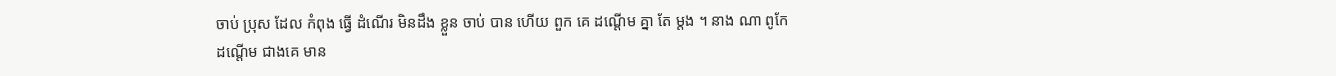ចាប់ ប្រុស ដែល កំពុង ធ្វើ ដំណើរ មិនដឹង ខ្លួន ចាប់ បាន ហើយ ពួក គេ ដណ្តើម គ្នា តែ ម្តង ។ នាង ណា ពូកែ ដណ្តើម ជាងគេ មាន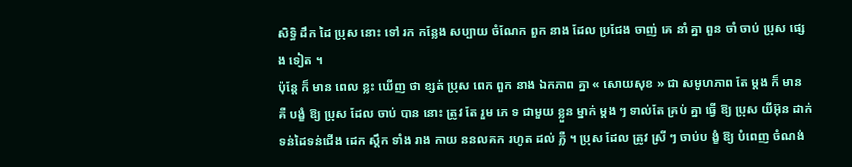សិទ្ធិ ដឹក ដៃ ប្រុស នោះ ទៅ រក កន្លែង សប្បាយ ចំណែក ពួក នាង ដែល ប្រជែង ចាញ់ គេ នាំ គ្នា ពួន ចាំ ចាប់ ប្រុស ផ្សេង ទៀត ។
ប៉ុន្តែ ក៏ មាន ពេល ខ្លះ ឃើញ ថា ខ្សត់ ប្រុស ពេក ពួក នាង ឯកភាព គ្នា « សោយសុខ » ជា សមូហភាព តែ ម្តង ក៏ មាន គឺ បង្ខំ ឱ្យ ប្រុស ដែល ចាប់ បាន នោះ ត្រូវ តែ រួម ភេ ទ ជាមួយ ខ្លួន ម្នាក់ ម្តង ៗ ទាល់តែ គ្រប់ គ្នា ធ្វើ ឱ្យ ប្រុស យីអ៊ុន ដាក់ ទន់ដៃទន់ជើង ដេក ស្តឹក ទាំង រាង កាយ ននលគក រហូត ដល់ ភ្លឺ ។ ប្រុស ដែល ត្រូវ ស្រី ៗ ចាប់ប ង្ខំ ឱ្យ បំពេញ ចំណង់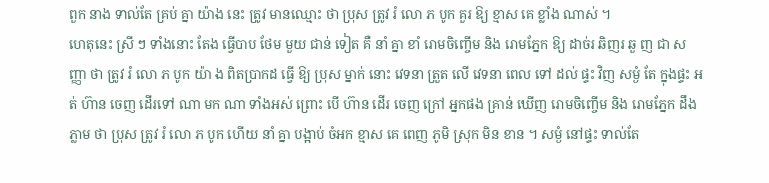ពួក នាង ទាល់តែ គ្រប់ គ្នា យ៉ាង នេះ ត្រូវ មានឈ្មោះ ថា ប្រុស ត្រូវ រំ លោ ភ បូក គួរ ឱ្យ ខ្មាស គេ ខ្លាំង ណាស់ ។
ហេតុនេះ ស្រី ៗ ទាំងនោះ តែង ធ្វើបាប ថែម មួយ ជាន់ ទៀត គឺ នាំ គ្នា ខាំ រោមចិញ្ចើម និង រោមភ្នែក ឱ្យ ដាច់រ ឆិញរ ឆួ ញ ជា សញ្ញា ថា ត្រូវ រំ លោ ភ បូក យ៉ា ង ពិតប្រាកដ ធ្វើ ឱ្យ ប្រុស ម្នាក់ នោះ វេទនា ត្រួត លើ វេទនា ពេល ទៅ ដល់ ផ្ទះ វិញ សម្ងំ តែ ក្នុងផ្ទះ អត់ ហ៊ាន ចេញ ដើរទៅ ណា មក ណា ទាំងអស់ ព្រោះ បើ ហ៊ាន ដើរ ចេញ ក្រៅ អ្នកផង គ្រាន់ ឃើញ រោមចិញ្ចើម និង រោមភ្នែក ដឹង ភ្លាម ថា ប្រុស ត្រូវ រំ លោ ភ បូក ហើយ នាំ គ្នា បង្អាប់ ចំអក ខ្មាស គេ ពេញ ភូមិ ស្រុក មិន ខាន ។ សម្ងំ នៅផ្ទះ ទាល់តែ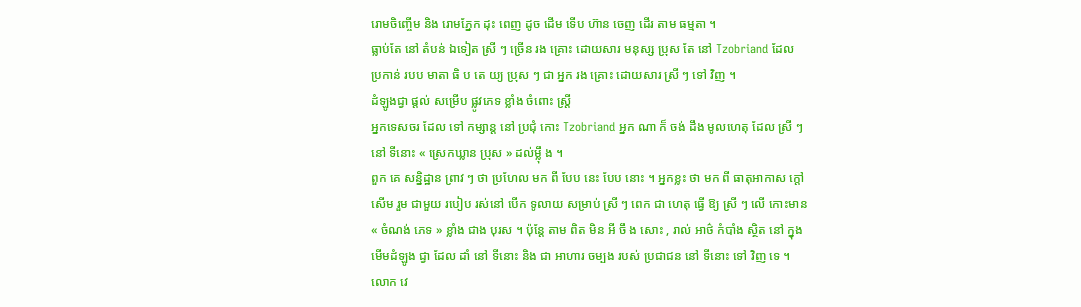រោមចិញ្ចើម និង រោមភ្នែក ដុះ ពេញ ដូច ដើម ទើប ហ៊ាន ចេញ ដើរ តាម ធម្មតា ។
ធ្លាប់តែ នៅ តំបន់ ឯទៀត ស្រី ៗ ច្រើន រង គ្រោះ ដោយសារ មនុស្ស ប្រុស តែ នៅ Tzobriand ដែល ប្រកាន់ របប មាតា ធិ ប តេ យ្យ ប្រុស ៗ ជា អ្នក រង គ្រោះ ដោយសារ ស្រី ៗ ទៅ វិញ ។
ដំឡូងជ្វា ផ្តល់ សម្រើប ផ្លូវភេទ ខ្លាំង ចំពោះ ស្ត្រី
អ្នកទេសចរ ដែល ទៅ កម្សាន្ត នៅ ប្រជុំ កោះ Tzobriand អ្នក ណា ក៏ ចង់ ដឹង មូលហេតុ ដែល ស្រី ៗ នៅ ទីនោះ « ស្រេកឃ្លាន ប្រុស » ដល់ម្ល៉ឹ ង ។
ពួក គេ សន្និដ្ឋាន ព្រាវ ៗ ថា ប្រហែល មក ពី បែប នេះ បែប នោះ ។ អ្នកខ្លះ ថា មក ពី ធាតុអាកាស ក្តៅ សើម រួម ជាមួយ របៀប រស់នៅ បើក ទូលាយ សម្រាប់ ស្រី ៗ ពេក ជា ហេតុ ធ្វើ ឱ្យ ស្រី ៗ លើ កោះមាន « ចំណង់ ភេទ » ខ្លាំង ជាង បុរស ។ ប៉ុន្តែ តាម ពិត មិន អី ចឹ ង សោះ , រាល់ អាថ៌ កំបាំង ស្ថិត នៅ ក្នុង មើមដំឡូង ជ្វា ដែល ដាំ នៅ ទីនោះ និង ជា អាហារ ចម្បង របស់ ប្រជាជន នៅ ទីនោះ ទៅ វិញ ទេ ។
លោក វេ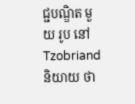ជ្ជបណ្ឌិត មួយ រូប នៅ Tzobriand និយាយ ថា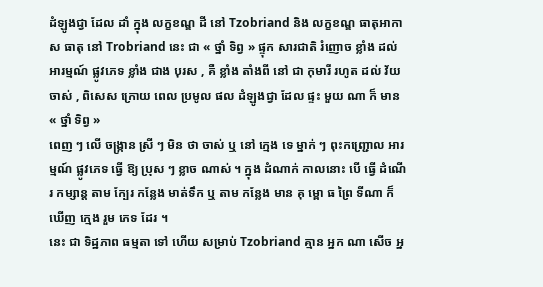ដំឡូងជ្វា ដែល ដាំ ក្នុង លក្ខខណ្ឌ ដី នៅ Tzobriand និង លក្ខខណ្ឌ ធាតុអាកាស ធាតុ នៅ Trobriand នេះ ជា « ថ្នាំ ទិព្វ » ផ្ទុក សារជាតិ រំញោច ខ្លាំង ដល់ អារម្មណ៍ ផ្លូវភេទ ខ្លាំង ជាង បុរស , គឺ ខ្លាំង តាំងពី នៅ ជា កុមារី រហូត ដល់ វ័យចាស់ , ពិសេស ក្រោយ ពេល ប្រមូល ផល ដំឡូងជ្វា ដែល ផ្ទះ មួយ ណា ក៏ មាន « ថ្នាំ ទិព្វ »
ពេញ ៗ លើ ចង្ក្រាន ស្រី ៗ មិន ថា ចាស់ ឬ នៅ ក្មេង ទេ ម្នាក់ ៗ ពុះកញ្ជ្រោល អារម្មណ៍ ផ្លូវភេទ ធ្វើ ឱ្យ ប្រុស ៗ ខ្លាច ណាស់ ។ ក្នុង ដំណាក់ កាលនោះ បើ ធ្វើ ដំណើរ កម្សាន្ត តាម ក្បែរ កន្លែង មាត់ទឹក ឬ តាម កន្លែង មាន គុ ម្ពោ ធ ព្រៃ ទីណា ក៏ ឃើញ ក្មេង រួម ភេទ ដែរ ។
នេះ ជា ទិដ្ឋភាព ធម្មតា ទៅ ហើយ សម្រាប់ Tzobriand គ្មាន អ្នក ណា សើច អ្ន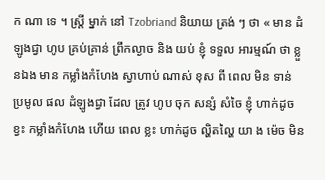ក ណា ទេ ។ ស្ត្រី ម្នាក់ នៅ Tzobriand និយាយ ត្រង់ ៗ ថា « មាន ដំឡូងជ្វា ហូប គ្រប់គ្រាន់ ព្រឹកល្ងាច និង យប់ ខ្ញុំ ទទួល អារម្មណ៍ ថា ខ្លួនឯង មាន កម្លាំងកំហែង ស្វាហាប់ ណាស់ ខុស ពី ពេល មិន ទាន់ ប្រមូល ផល ដំឡូងជ្វា ដែល ត្រូវ ហូប ចុក សន្សំ សំចៃ ខ្ញុំ ហាក់ដូច ខ្វះ កម្លាំងកំហែង ហើយ ពេល ខ្លះ ហាក់ដូច ល្ហិតល្ហៃ យា ង ម៉េច មិន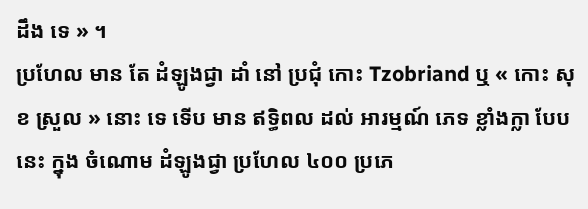ដឹង ទេ » ។
ប្រហែល មាន តែ ដំឡូងជ្វា ដាំ នៅ ប្រជុំ កោះ Tzobriand ឬ « កោះ សុខ ស្រួល » នោះ ទេ ទើប មាន ឥទ្ធិពល ដល់ អារម្មណ៍ ភេទ ខ្លាំងក្លា បែប នេះ ក្នុង ចំណោម ដំឡូងជ្វា ប្រហែល ៤០០ ប្រភេ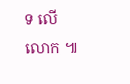ទ លើ លោក ៕